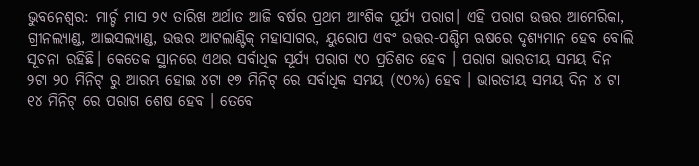ଭୁବନେଶ୍ୱର: ମାର୍ଚ୍ଚ ମାସ ୨୯ ତାରିଖ ଅର୍ଥାତ ଆଜି ବର୍ଷର ପ୍ରଥମ ଆଂଶିକ ସୂର୍ଯ୍ୟ ପରାଗ। ଏହି ପରାଗ ଉତ୍ତର ଆମେରିକା, ଗ୍ରୀନଲ୍ୟାଣ୍ଡ, ଆଇସଲ୍ୟାଣ୍ଡ, ଉତ୍ତର ଆଟଲାଣ୍ଟିକ୍ ମହାସାଗର, ୟୁରୋପ ଏବଂ ଉତ୍ତର-ପଶ୍ଚିମ ଋଷରେ ଦୃଶ୍ୟମାନ ହେବ ବୋଲି ସୂଚନା ରହିଛି। କେତେକ ସ୍ଥାନରେ ଏଥର ସର୍ବାଧିକ ସୂର୍ଯ୍ୟ ପରାଗ ୯୦ ପ୍ରତିଶତ ହେବ । ପରାଗ ଭାରତୀୟ ସମୟ ଦିନ ୨ଟା ୨୦ ମିନିଟ୍ ରୁ ଆରମ୍ଭ ହୋଇ ୪ଟା ୧୭ ମିନିଟ୍ ରେ ସର୍ବାଧିକ ସମୟ (୯୦%) ହେବ । ଭାରତୀୟ ସମୟ ଦିନ ୪ ଟା ୧୪ ମିନିଟ୍ ରେ ପରାଗ ଶେଷ ହେବ । ତେବେ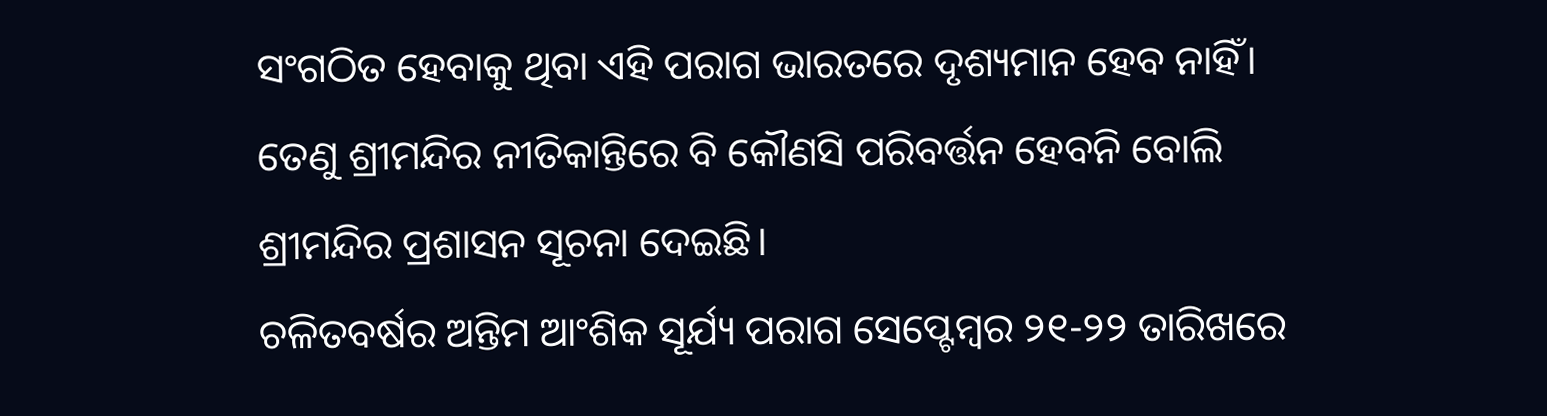ସଂଗଠିତ ହେବାକୁ ଥିବା ଏହି ପରାଗ ଭାରତରେ ଦୃଶ୍ୟମାନ ହେବ ନାହିଁ। ତେଣୁ ଶ୍ରୀମନ୍ଦିର ନୀତିକାନ୍ତିରେ ବି କୌଣସି ପରିବର୍ତ୍ତନ ହେବନି ବୋଲି ଶ୍ରୀମନ୍ଦିର ପ୍ରଶାସନ ସୂଚନା ଦେଇଛି।
ଚଳିତବର୍ଷର ଅନ୍ତିମ ଆଂଶିକ ସୂର୍ଯ୍ୟ ପରାଗ ସେପ୍ଟେମ୍ବର ୨୧-୨୨ ତାରିଖରେ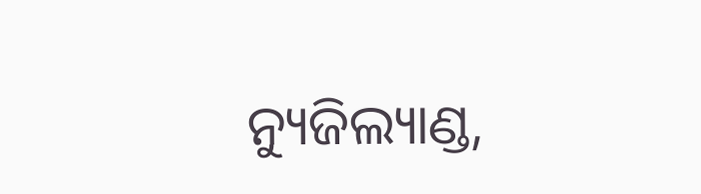ନ୍ୟୁଜିଲ୍ୟାଣ୍ଡ,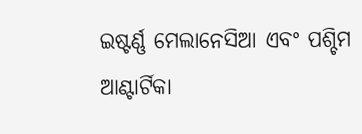ଇଷ୍ଟର୍ଣ୍ଣ ମେଲାନେସିଆ ଏବଂ ପଶ୍ଚିମ ଆଣ୍ଟାର୍ଟିକା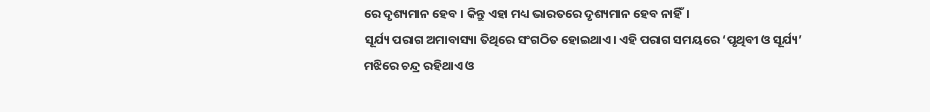ରେ ଦୃଶ୍ୟମାନ ହେବ । କିନ୍ତୁ ଏହା ମଧ୍ୟ ଭାରତରେ ଦୃଶ୍ୟମାନ ହେବ ନାହିଁ।
ସୂର୍ଯ୍ୟ ପରାଗ ଅମାବାସ୍ୟା ତିଥିରେ ସଂଗଠିତ ହୋଇଥାଏ। ଏହି ପରାଗ ସମୟରେ ‘ପୃଥିବୀ ଓ ସୂର୍ଯ୍ୟ’ ମଝିରେ ଚନ୍ଦ୍ର ରହିଥାଏ ଓ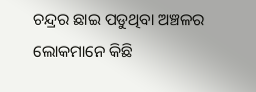ଚନ୍ଦ୍ରର ଛାଇ ପଡୁଥିବା ଅଞ୍ଚଳର ଲୋକମାନେ କିଛି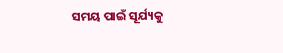ସମୟ ପାଇଁ ସୂର୍ଯ୍ୟକୁ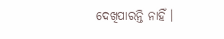ଦେଖିପାରନ୍ତି ନାହିଁ ।